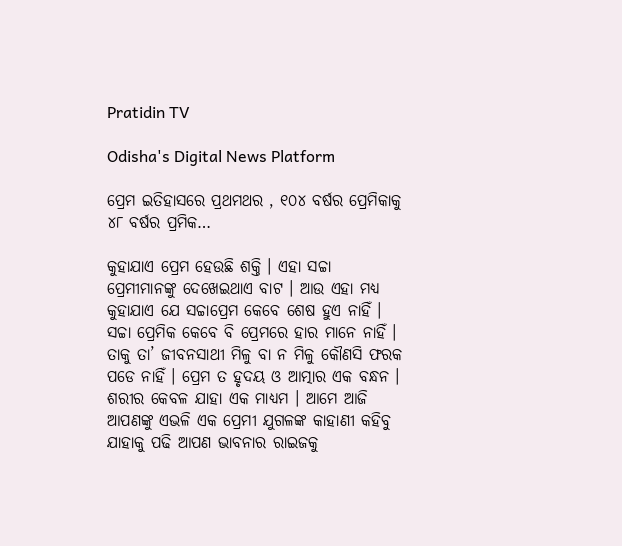Pratidin TV

Odisha's Digital News Platform

ପ୍ରେମ ଇତିହାସରେ ପ୍ରଥମଥର , ୧୦୪ ବର୍ଷର ପ୍ରେମିକାକୁ ୪୮ ବର୍ଷର ପ୍ରମିକ…

କୁହାଯାଏ ପ୍ରେମ ହେଉଛି ଶକ୍ତି । ଏହା ସଚ୍ଚା ପ୍ରେମୀମାନଙ୍କୁ ଦେଖେଇଥାଏ ବାଟ । ଆଉ ଏହା ମଧ୍ୟ କୁହାଯାଏ ଯେ ସଚ୍ଚାପ୍ରେମ କେବେ ଶେଷ ହୁଏ ନାହିଁ । ସଚ୍ଚା ପ୍ରେମିକ କେବେ ବି ପ୍ରେମରେ ହାର ମାନେ ନାହିଁ । ତାକୁ ତା’ ଜୀବନସାଥୀ ମିଳୁ ବା ନ ମିଳୁ କୌଣସି ଫରକ ପଡେ ନାହିଁ । ପ୍ରେମ ତ ହୃଦୟ ଓ ଆତ୍ମାର ଏକ ବନ୍ଧନ । ଶରୀର କେବଳ ଯାହା ଏକ ମାଧ୍ୟମ । ଆମେ ଆଜି ଆପଣଙ୍କୁ ଏଭଳି ଏକ ପ୍ରେମୀ ଯୁଗଳଙ୍କ କାହାଣୀ କହିବୁ ଯାହାକୁ ପଢି ଆପଣ ଭାବନାର ରାଇଜକୁ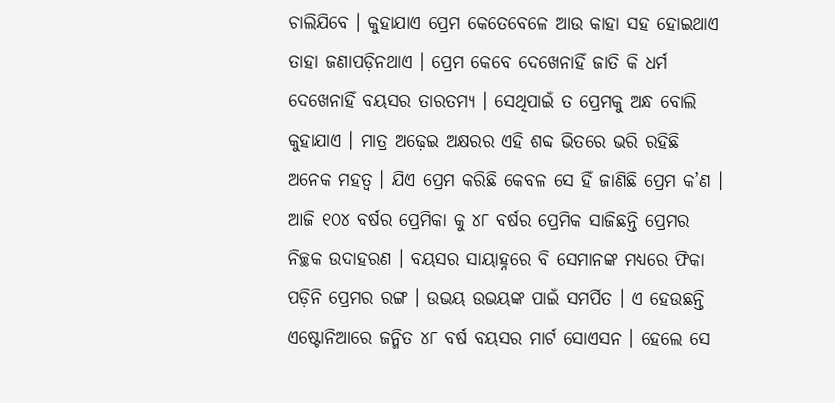ଚାଲିଯିବେ । କୁହାଯାଏ ପ୍ରେମ କେତେବେଳେ ଆଉ କାହା ସହ ହୋଇଥାଏ ତାହା ଜଣାପଡ଼ିନଥାଏ । ପ୍ରେମ କେବେ ଦେଖେନାହିଁ ଜାତି କି ଧର୍ମ ଦେଖେନାହିଁ ବୟସର ତାରତମ୍ୟ । ସେଥିପାଇଁ ତ ପ୍ରେମକୁ ଅନ୍ଧ ବୋଲି କୁହାଯାଏ । ମାତ୍ର ଅଢ଼େଇ ଅକ୍ଷରର ଏହି ଶବ୍ଦ ଭିତରେ ଭରି ରହିଛି ଅନେକ ମହତ୍ୱ । ଯିଏ ପ୍ରେମ କରିଛି କେବଳ ସେ ହିଁ ଜାଣିଛି ପ୍ରେମ କ’ଣ । ଆଜି ୧୦୪ ବର୍ଷର ପ୍ରେମିକା କୁ ୪୮ ବର୍ଷର ପ୍ରେମିକ ସାଜିଛନ୍ତି ପ୍ରେମର ନିଚ୍ଛକ ଉଦାହରଣ । ବୟସର ସାୟାହ୍ନରେ ବି ସେମାନଙ୍କ ମଧ୍ୟରେ ଫିକା ପଡ଼ିନି ପ୍ରେମର ରଙ୍ଗ । ଉଭୟ ଉଭୟଙ୍କ ପାଇଁ ସମର୍ପିତ । ଏ ହେଉଛନ୍ତି ଏଷ୍ଟୋନିଆରେ ଜନ୍ମିତ ୪୮ ବର୍ଷ ବୟସର ମାର୍ଟ ସୋଏସନ । ହେଲେ ସେ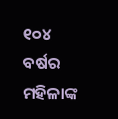୧୦୪ ବର୍ଷର ମହିଳାଙ୍କ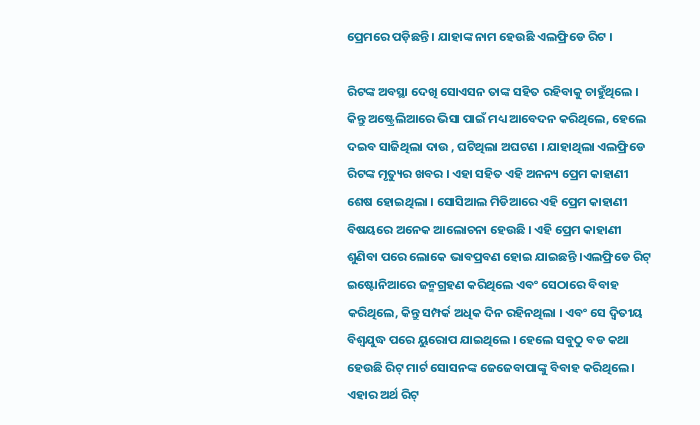ପ୍ରେମରେ ପଡ଼ିଛନ୍ତି । ଯାହାଙ୍କ ନାମ ହେଉଛି ଏଲଫ୍ରିଡେ ରିଟ ।

ରିଟଙ୍କ ଅବସ୍ଥା ଦେଖି ସୋଏସନ ତାଙ୍କ ସହିତ ରହିବାକୁ ଚାହୁଁଥିଲେ । କିନ୍ତୁ ଅଷ୍ଟ୍ରେଲିଆରେ ଭିସା ପାଇଁ ମଧ୍ୟ ଆବେଦନ କରିଥିଲେ, ହେଲେ ଦଇବ ସାଜିଥିଲା ଦାଉ , ଘଟିଥିଲା ଅଘଟଣ । ଯାହାଥିଲା ଏଲଫ୍ରିଡେ ରିଟଙ୍କ ମୃତ୍ୟୁର ଖବର । ଏହା ସହିତ ଏହି ଅନନ୍ୟ ପ୍ରେମ କାହାଣୀ ଶେଷ ହୋଇଥିଲା । ସୋସିଆଲ ମିଡିଆରେ ଏହି ପ୍ରେମ କାହାଣୀ ବିଷୟରେ ଅନେକ ଆଲୋଚନା ହେଉଛି । ଏହି ପ୍ରେମ କାହାଣୀ ଶୁଣିବା ପରେ ଲୋକେ ଭାବପ୍ରବଣ ହୋଇ ଯାଇଛନ୍ତି ।ଏଲଫ୍ରିଡେ ରିଟ୍ ଇଷ୍ଟୋନିଆରେ ଜନ୍ମଗ୍ରହଣ କରିଥିଲେ ଏବଂ ସେଠାରେ ବିବାହ କରିଥିଲେ, କିନ୍ତୁ ସମ୍ପର୍କ ଅଧିକ ଦିନ ରହିନଥିଲା । ଏବଂ ସେ ଦ୍ୱିତୀୟ ବିଶ୍ୱଯୁଦ୍ଧ ପରେ ୟୁରୋପ ଯାଇଥିଲେ । ହେଲେ ସବୁଠୁ ବଡ କଥା ହେଉଛି ରିଟ୍ ମାର୍ଟ ସୋସନଙ୍କ ଜେଜେବାପାଙ୍କୁ ବିବାହ କରିଥିଲେ । ଏହାର ଅର୍ଥ ରିଟ୍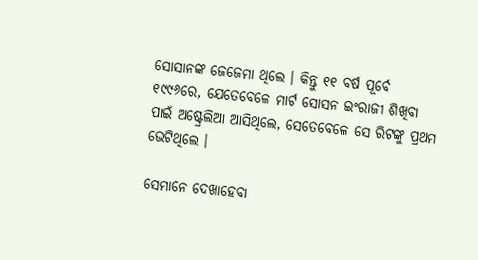ସୋସାନଙ୍କ ଜେଜେମା ଥିଲେ । କିନ୍ତୁ ୧୧ ବର୍ଷ ପୂର୍ବେ ୧୯୯୬ରେ, ଯେତେବେଳେ ମାର୍ଟ ସୋସନ ଇଂରାଜୀ ଶିଖିବା ପାଇଁ ଅଷ୍ଟ୍ରେଲିଆ ଆସିଥିଲେ, ସେତେବେଳେ ସେ ରିଟଙ୍କୁ ପ୍ରଥମ ଭେଟିଥିଲେ ।

ସେମାନେ ଦେଖାହେବା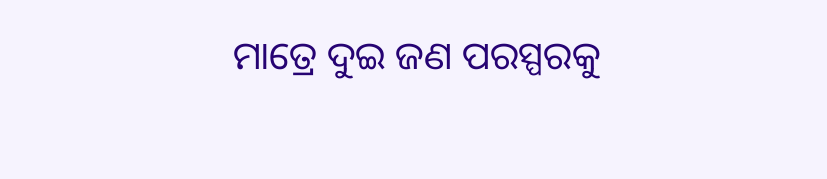ମାତ୍ରେ ଦୁଇ ଜଣ ପରସ୍ପରକୁ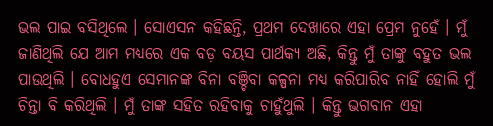ଭଲ ପାଇ ବସିଥିଲେ । ସୋଏସନ କହିଛନ୍ତି, ପ୍ରଥମ ଦେଖାରେ ଏହା ପ୍ରେମ ନୁହେଁ । ମୁଁ ଜାଣିଥିଲି ଯେ ଆମ ମଧ୍ୟରେ ଏକ ବଡ଼ ବୟସ ପାର୍ଥକ୍ୟ ଅଛି, କିନ୍ତୁ ମୁଁ ତାଙ୍କୁ ବହୁତ ଭଲ ପାଉଥିଲି । ବୋଧହୁଏ ସେମାନଙ୍କ ବିନା ବଞ୍ଚିବା କଳ୍ପନା ମଧ୍ୟ କରିପାରିବ ନାହିଁ ହୋଲି ମୁଁ ଚିନ୍ତା ବି କରିଥିଲି । ମୁଁ ତାଙ୍କ ସହିତ ରହିବାକୁ ଚାହୁଁଥୁଲି । କିନ୍ତୁ ଭଗବାନ ଏହା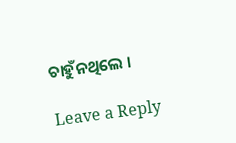ଚାହୁଁନଥିଲେ ।

Leave a Reply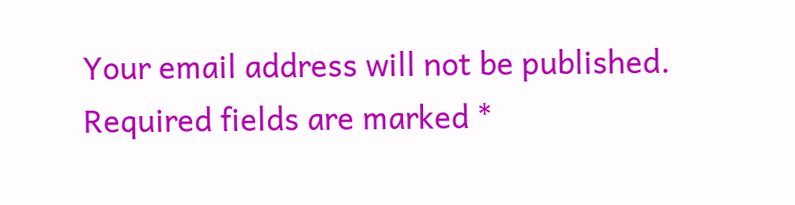Your email address will not be published. Required fields are marked *